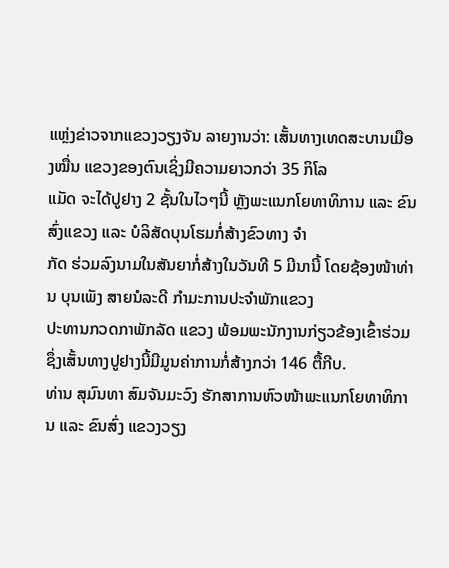ແຫຼ່ງຂ່າວຈາກແຂວງວຽງຈັນ ລາຍງານວ່າ: ເສັ້ນທາງເທດສະບານເມືອງໝື່ນ ແຂວງຂອງຕົນເຊິ່ງມີຄວາມຍາວກວ່າ 35 ກິໂລ
ແມັດ ຈະໄດ້ປູຢາງ 2 ຊັ້ນໃນໄວໆນີ້ ຫຼັງພະແນກໂຍທາທິການ ແລະ ຂົນສົ່ງແຂວງ ແລະ ບໍລິສັດບຸນໂຮມກໍ່ສ້າງຂົວທາງ ຈຳ
ກັດ ຮ່ວມລົງນາມໃນສັນຍາກໍ່ສ້າງໃນວັນທີ 5 ມີນານີ້ ໂດຍຊ້ອງໜ້າທ່ານ ບຸນເພັງ ສາຍນໍລະດີ ກຳມະການປະຈຳພັກແຂວງ
ປະທານກວດກາພັກລັດ ແຂວງ ພ້ອມພະນັກງານກ່ຽວຂ້ອງເຂົ້າຮ່ວມ ຊຶ່ງເສັ້ນທາງປູຢາງນີ້ມີມູນຄ່າການກໍ່ສ້າງກວ່າ 146 ຕື້ກີບ.
ທ່ານ ສຸມົນທາ ສົມຈັນມະວົງ ຮັກສາການຫົວໜ້າພະແນກໂຍທາທິການ ແລະ ຂົນສົ່ງ ແຂວງວຽງ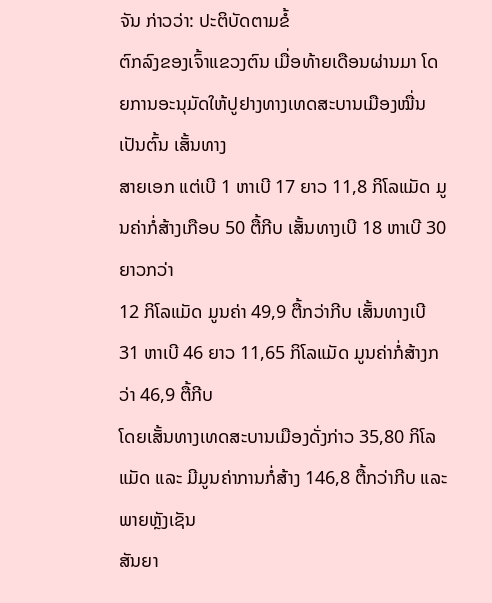ຈັນ ກ່າວວ່າ: ປະຕິບັດຕາມຂໍ້
ຕົກລົງຂອງເຈົ້າແຂວງຕົນ ເມື່ອທ້າຍເດືອນຜ່ານມາ ໂດຍການອະນຸມັດໃຫ້ປູຢາງທາງເທດສະບານເມືອງໝື່ນ ເປັນຕົ້ນ ເສັ້ນທາງ
ສາຍເອກ ແຕ່ເບີ 1 ຫາເບີ 17 ຍາວ 11,8 ກິໂລແມັດ ມູນຄ່າກໍ່ສ້າງເກືອບ 50 ຕື້ກີບ ເສັ້ນທາງເບີ 18 ຫາເບີ 30 ຍາວກວ່າ
12 ກິໂລແມັດ ມູນຄ່າ 49,9 ຕື້ກວ່າກີບ ເສັ້ນທາງເບີ 31 ຫາເບີ 46 ຍາວ 11,65 ກິໂລແມັດ ມູນຄ່າກໍ່ສ້າງກວ່າ 46,9 ຕື້ກີບ
ໂດຍເສັ້ນທາງເທດສະບານເມືອງດັ່ງກ່າວ 35,80 ກິໂລແມັດ ແລະ ມີມູນຄ່າການກໍ່ສ້າງ 146,8 ຕື້ກວ່າກີບ ແລະ ພາຍຫຼັງເຊັນ
ສັນຍາ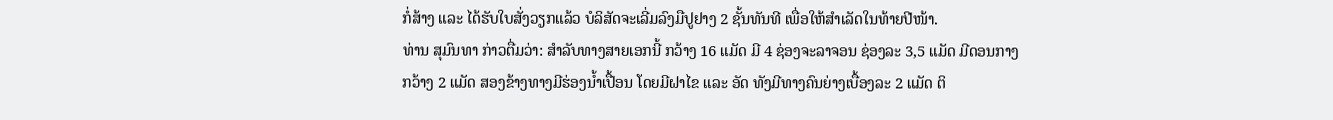ກໍ່ສ້າງ ແລະ ໄດ້ຮັບໃບສັ່ງວຽກແລ້ວ ບໍລິສັດຈະເລີ່ມລົງມືປູຢາງ 2 ຊັ້ນທັນທີ ເພື່ອໃຫ້ສຳເລັດໃນທ້າຍປີໜ້າ.
ທ່ານ ສຸມົນທາ ກ່າວຕື່ມວ່າ: ສຳລັບທາງສາຍເອກນີ້ ກວ້າງ 16 ແມັດ ມີ 4 ຊ່ອງຈະລາຈອນ ຊ່ອງລະ 3,5 ແມັດ ມີດອນກາງ
ກວ້າງ 2 ແມັດ ສອງຂ້າງທາງມີຮ່ອງນ້ຳເປື້ອນ ໂດຍມີຝາໄຂ ແລະ ອັດ ທັງມີທາງຄົນຍ່າງເບື້ອງລະ 2 ແມັດ ຕິ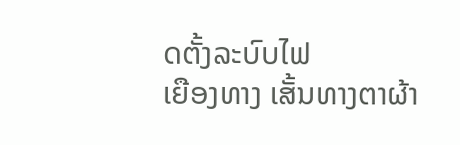ດຕັ້ງລະບົບໄຟ
ເຍືອງທາງ ເສັ້ນທາງຕາຜ້າ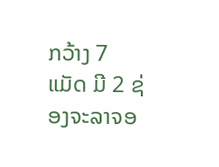ກວ້າງ 7 ແມັດ ມີ 2 ຊ່ອງຈະລາຈອ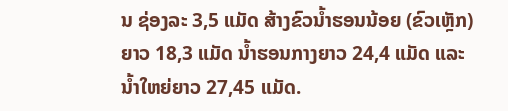ນ ຊ່ອງລະ 3,5 ແມັດ ສ້າງຂົວນ້ຳຮອນນ້ອຍ (ຂົວເຫຼັກ)
ຍາວ 18,3 ແມັດ ນ້ຳຮອນກາງຍາວ 24,4 ແມັດ ແລະ ນ້ຳໃຫຍ່ຍາວ 27,45 ແມັດ.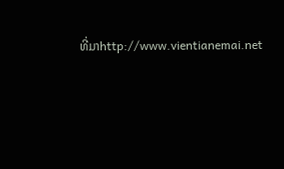ທີ່ມາhttp://www.vientianemai.net